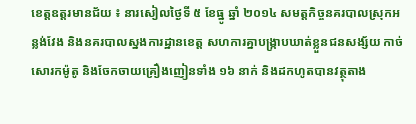ខេត្តឧត្តរមានជ័យ ៖ នារសៀលថ្ងៃទី ៥ ខែធ្នូ ឆ្នាំ ២០១៤ សមត្តកិច្ចនគរបាលស្រុកអន្លង់វែង និងនគរបាលស្នងការដ្ឋានខេត្ត សហការគ្នាបង្ក្រាបឃាត់ខ្លួនជនសង្ស័យ កាច់សោរកម៉ូតូ និងចែកចាយគ្រឿងញៀនទាំង ១៦ នាក់ និងដកហូតបានវត្ថុតាង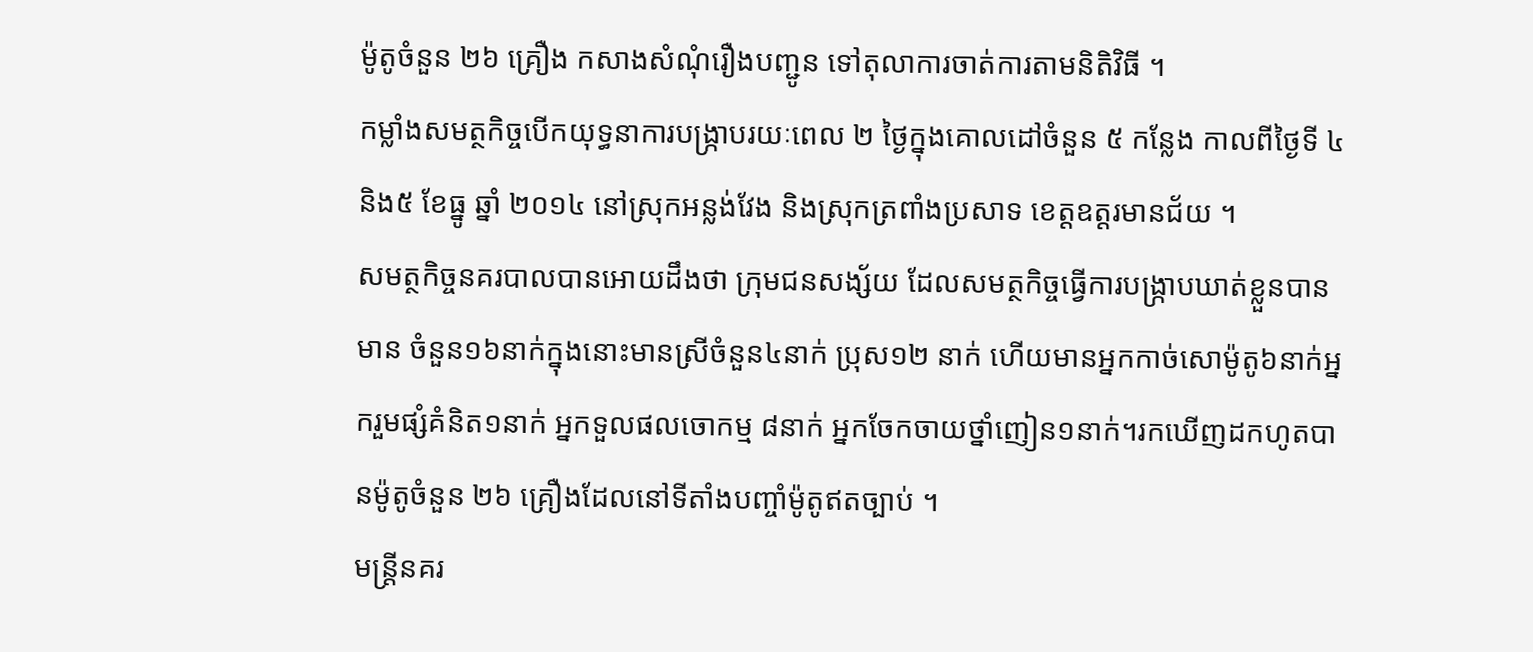ម៉ូតូចំនួន ២៦ គ្រឿង កសាងសំណុំរឿងបញ្ជូន ទៅតុលាការចាត់ការតាមនិតិវិធី ។
កម្លាំងសមត្ថកិច្ចបើកយុទ្ធនាការបង្ក្រាបរយៈពេល ២ ថ្ងៃក្នុងគោលដៅចំនួន ៥ កន្លែង កាលពីថ្ងៃទី ៤និង៥ ខែធ្នូ ឆ្នាំ ២០១៤ នៅស្រុកអន្លង់វែង និងស្រុកត្រពាំងប្រសាទ ខេត្តឧត្តរមានជ័យ ។
សមត្ថកិច្ចនគរបាលបានអោយដឹងថា ក្រុមជនសង្ស័យ ដែលសមត្ថកិច្ចធ្វើការបង្ក្រាបឃាត់ខ្លួនបាន មាន ចំនួន១៦នាក់ក្នុងនោះមានស្រីចំនួន៤នាក់ ប្រុស១២ នាក់ ហើយមានអ្នកកាច់សោម៉ូតូ៦នាក់អ្នករួមផ្សំគំនិត១នាក់ អ្នកទួលផលចោកម្ម ៨នាក់ អ្នកចែកចាយថ្នាំញៀន១នាក់។រកឃើញដកហូតបានម៉ូតូចំនួន ២៦ គ្រឿងដែលនៅទីតាំងបញ្ចាំម៉ូតូឥតច្បាប់ ។
មន្ត្រីនគរ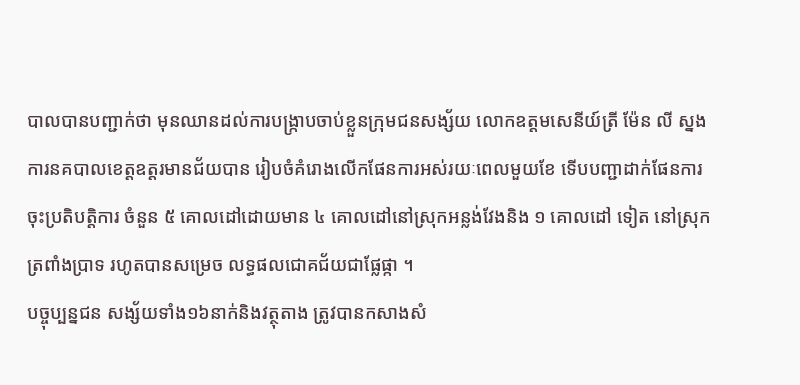បាលបានបញ្ជាក់ថា មុនឈានដល់ការបង្ក្រាបចាប់ខ្លួនក្រុមជនសង្ស័យ លោកឧត្តមសេនីយ៍ត្រី ម៉ែន លី ស្នងការនគបាលខេត្តឧត្តរមានជ័យបាន រៀបចំគំរោងលើកផែនការអស់រយៈពេលមួយខែ ទើបបញ្ជាដាក់ផែនការចុះប្រតិបត្តិការ ចំនួន ៥ គោលដៅដោយមាន ៤ គោលដៅនៅស្រុកអន្លង់វែងនិង ១ គោលដៅ ទៀត នៅស្រុកត្រពាំងប្រាទ រហូតបានសម្រេច លទ្ធផលជោគជ័យជាផ្លែផ្កា ។
បច្ចុប្បន្នជន សង្ស័យទាំង១៦នាក់និងវត្ថុតាង ត្រូវបានកសាងសំ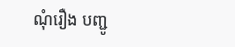ណុំរឿង បញ្ជូ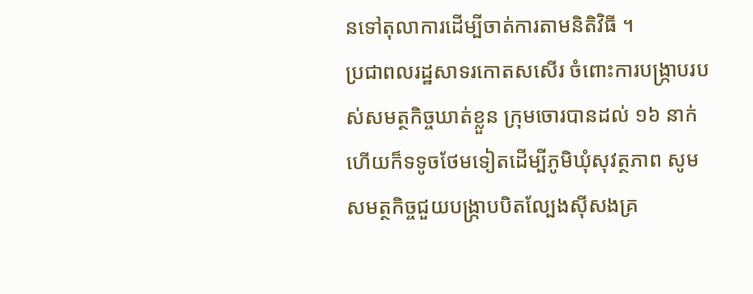នទៅតុលាការដើម្បីចាត់ការតាមនិតិវិធី ។
ប្រជាពលរដ្ឋសាទរកោតសសើរ ចំពោះការបង្ក្រាបរបស់សមត្ថកិច្ចឃាត់ខ្លួន ក្រុមចោរបានដល់ ១៦ នាក់ ហើយក៏ទទូចថែមទៀតដើម្បីភូមិឃុំសុវត្ថភាព សូមសមត្ថកិច្ចជួយបង្ក្រាបបិតល្បែងស៊ីសងគ្រ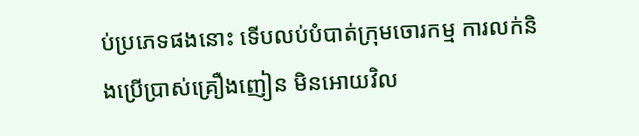ប់ប្រភេទផងនោះ ទើបលប់បំបាត់ក្រុមចោរកម្ម ការលក់និងប្រើប្រាស់គ្រឿងញៀន មិនអោយវិល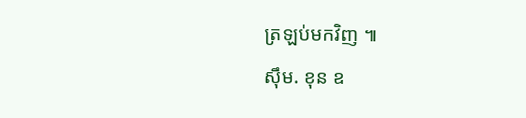ត្រឡប់មកវិញ ៕
ស៊ឹម. ខុន ឧ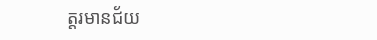ត្តរមានជ័យ